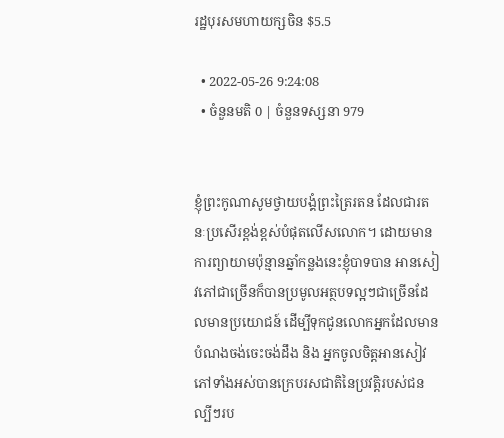រដ្ឋបុរសមហាយក្សចិន $5.5

  • 2022-05-26 9:24:08
  • ចំនួនមតិ 0 | ចំនួនទស្សនា 979


ខ្ញុំព្រះកូណាសូមថ្វាយបង្គំព្រះត្រៃរតន ដែលជារតនៈប្រសើរខ្ពង់ខ្ពស់បំផុតលើសលោក។ ដោយមានការព្យាយាមប៉ុន្មានឆ្នាំកន្លងនេះខ្ញុំបាទបាន អានសៀវភៅជាច្រើនក៏បានប្រមូលអត្ថបទល្អៗជាច្រើនដែលមានប្រយោជន៍ ដើម្បីទុកជូនលោកអ្នកដែលមានបំណងចង់ចេះចង់ដឹង និង អ្នកចូលចិត្តអានសៀវភៅទាំងអស់បានក្រេបរសជាតិនៃប្រវត្តិរបស់ជនល្បីៗរប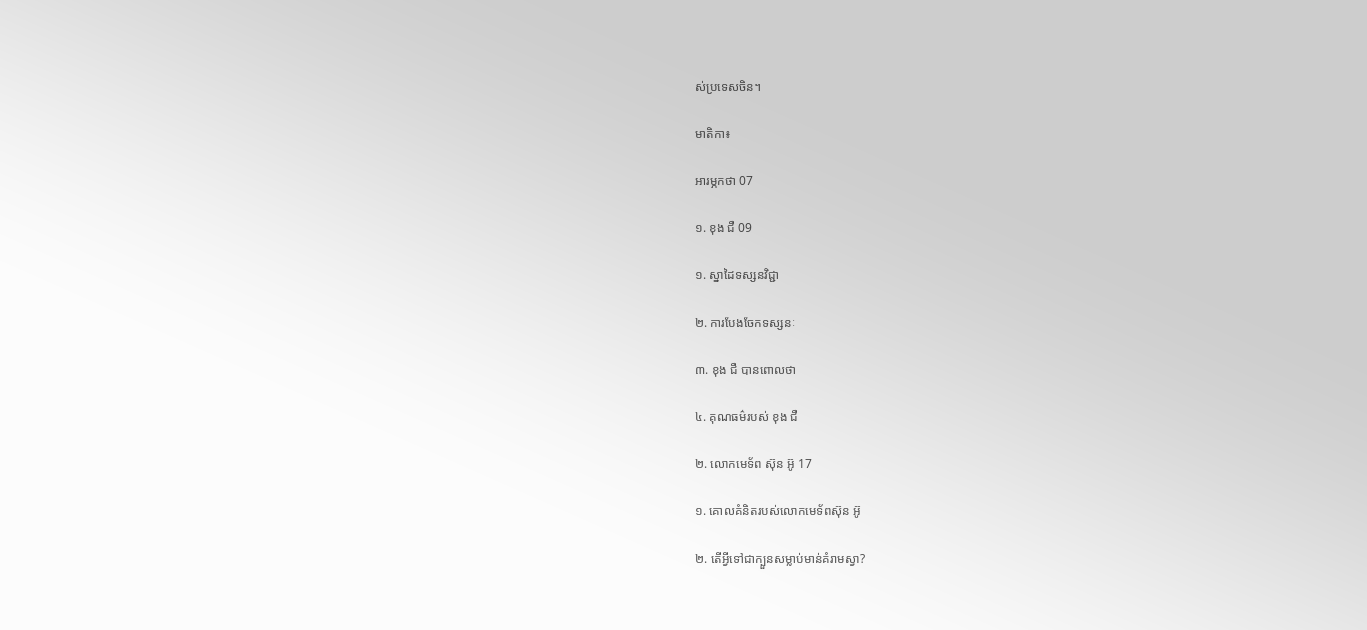ស់ប្រទេសចិន។

មាតិកា៖

អារម្ភកថា 07

១. ខុង ជឺ 09

១. ស្នាដៃទស្សនវិជ្ជា

២. ការបែងចែកទស្សនៈ

៣. ខុង ជឺ បានពោលថា

៤. គុណធម៌របស់ ខុង ជឺ

២. លោកមេទ័ព ស៊ុន អ៊ូ 17

១. គោលគំនិតរបស់លោកមេទ័ពស៊ុន អ៊ូ

២. តើអ្វីទៅជាក្បួនសម្លាប់មាន់គំរាមស្វា?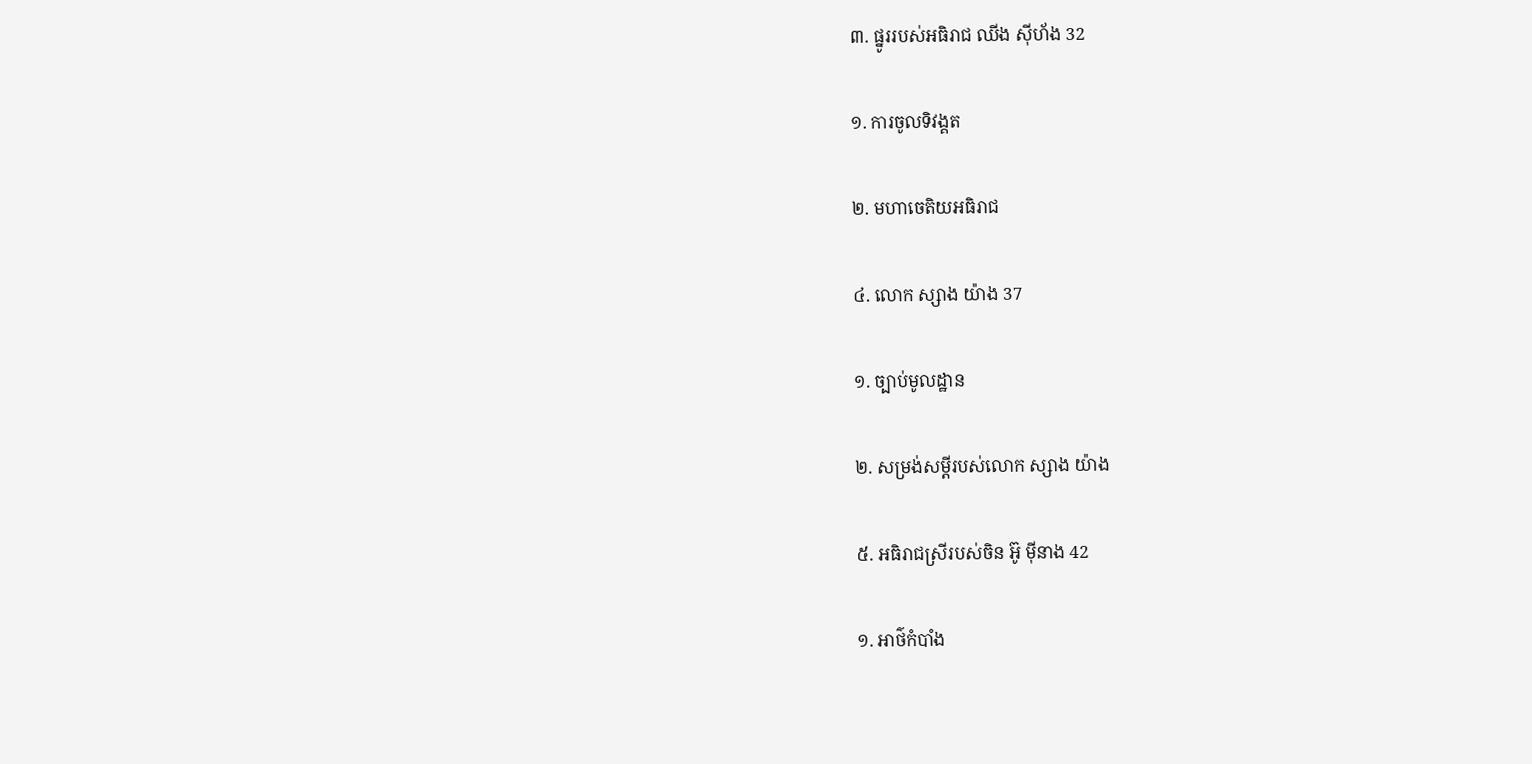៣. ផ្នូររបស់អធិរាជ ឈីង ស៊ីហ័ង 32

១. ការចូលទិវង្គត

២. មហាចេតិយអធិរាជ

៤. លោក ស្សាង យ៉ាង 37

១. ច្បាប់មូលដ្ឋាន

២. សម្រង់សម្តីរបស់លោក ស្សាង យ៉ាង

៥. អធិរាជស្រីរបស់ចិន អ៊ូ ម៉ីនាង 42

១. អាថ៌កំបាំង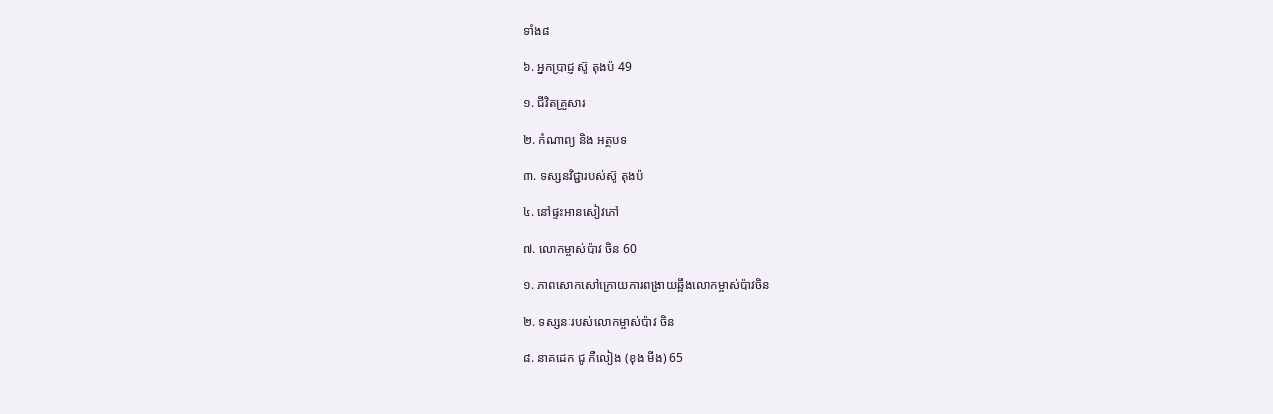ទាំង៨

៦. អ្នកប្រាជ្ញ ស៊ូ តុងប៉ 49

១. ជីវិតគ្រួសារ

២. កំណាព្យ និង អត្ថបទ

៣. ទស្សនវិជ្ជារបស់ស៊ូ តុងប៉

៤. នៅផ្ទះអានសៀវភៅ

៧. លោកម្ចាស់ប៉ាវ ចិន 60

១. ភាពសោកសៅក្រោយការពង្រាយឆ្អឹងលោកម្ចាស់ប៉ាវចិន

២. ទស្សនៈរបស់លោកម្ចាស់ប៉ាវ ចិន

៨. នាគដេក ជូ កឺលៀង (ខុង មីង) 65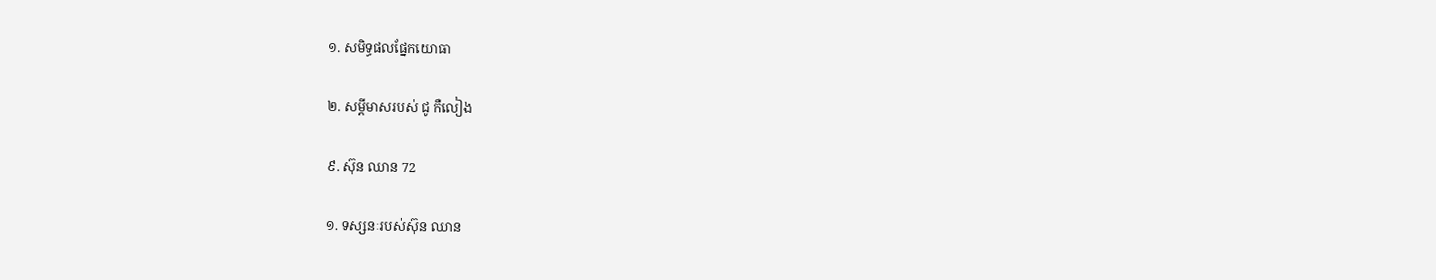១. សមិទ្ធផលផ្នែកយោធា

២. សម្តីមាសរបស់ ជូ កឺលៀង

៩. ស៊ុន ឈាន 72

១. ទស្សនៈរបស់ស៊ុន ឈាន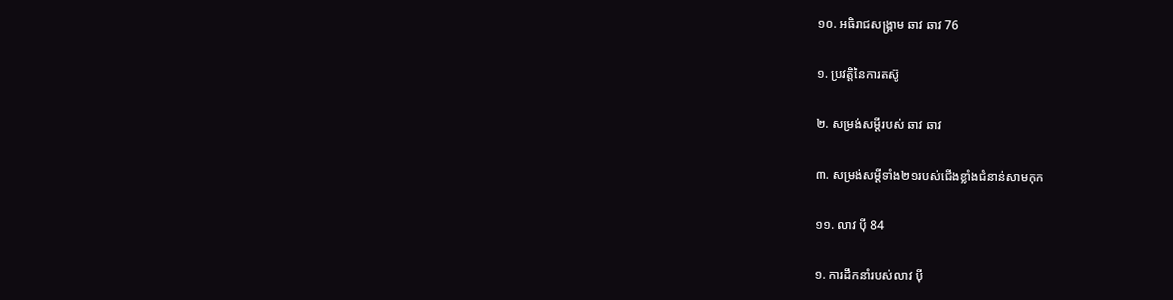១០. អធិរាជសង្រ្គាម ឆាវ ឆាវ 76

១. ប្រវត្តិនៃការតស៊ូ

២. សម្រង់សម្តីរបស់ ឆាវ ឆាវ

៣. សម្រង់សម្តីទាំង២១របស់ជើងខ្លាំងជំនាន់សាមកុក

១១. លាវ ប៉ី 84

១. ការដឹកនាំរបស់លាវ ប៉ី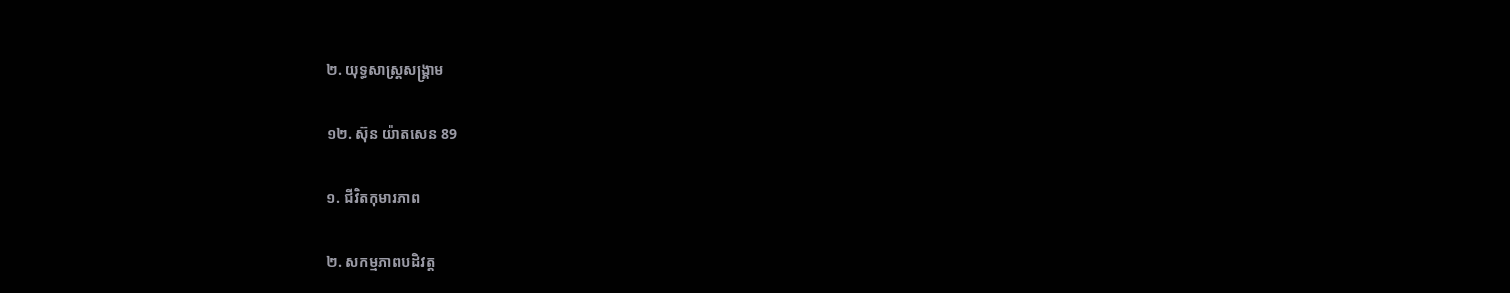២. យុទ្ធសាស្ត្រសង្រ្គាម

១២. ស៊ុន យ៉ាតសេន 89

១. ជីវិតកុមារភាព

២. សកម្មភាពបដិវត្ត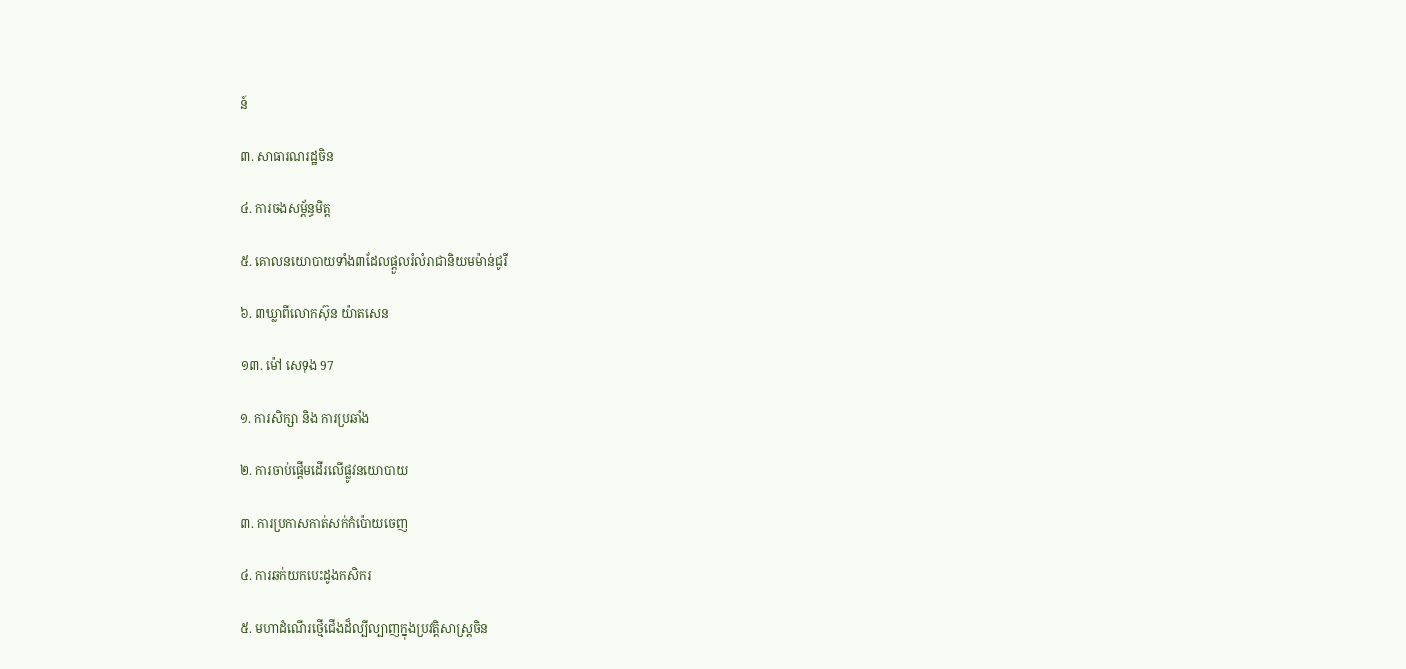ន៍

៣. សាធារណរដ្ឋចិន

៤. ការចងសម្ត័ន្ធមិត្ត

៥. គោលនយោបាយទាំង៣ដែលផ្តួលរំលំរាជានិយមម៉ាន់ជូរី

៦. ៣ឃ្លាពីលោកស៊ុន យ៉ាតសេន

១៣. ម៉ៅ សេទុង 97

១. ការសិក្សា និង ការប្រឆាំង

២. ការចាប់ផ្តើមដើរលើផ្លូវនយោបាយ

៣. ការប្រកាសកាត់សក់កំប៉ោយចេញ

៤. ការឆក់យកបេះដូងកសិករ

៥. មហាដំណើរថ្មើជើងដ៏ល្បីល្បាញក្នុងប្រវត្តិសាស្ត្រចិន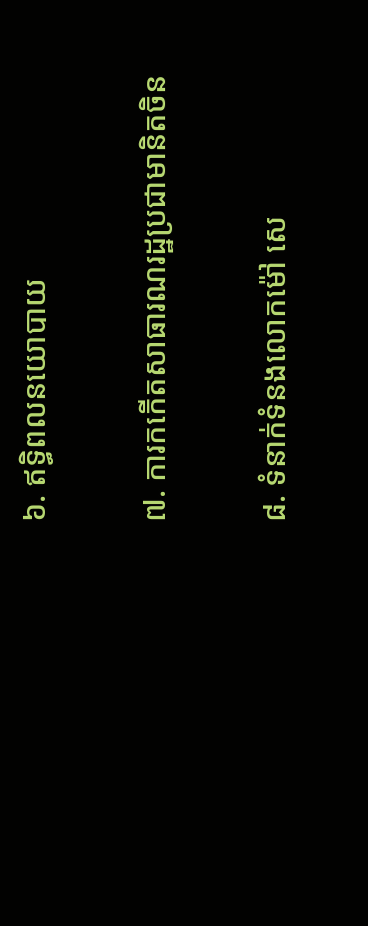៦. ឥទ្ធិពលនយោបាយ

៧. ការកកើតសាធារណរដ្ឋប្រជាមានិតចិន

៨. ទំនាក់ទំនងលោកម៉ៅ សេ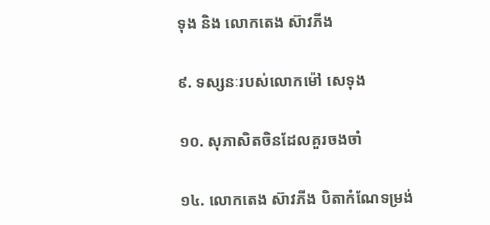ទុង និង លោកតេង ស៊ាវភីង

៩. ទស្សនៈរបស់លោកម៉ៅ សេទុង

១០. សុភាសិតចិនដែលគួរចងចាំ

១៤. លោកតេង ស៊ាវភីង បិតាកំណែទម្រង់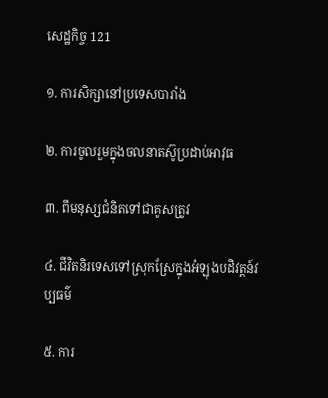សេដ្ឋកិច្ច 121

១. ការសិក្សានៅប្រទេសបារាំង

២. ការចូលរួមក្នុងចលនាតស៊ូប្រដាប់អាវុធ

៣. ពីមនុស្សជំនិតទៅជាគូសត្រូវ

៤. ជីវិតនិរទេសទៅស្រុកស្រែក្នុងអំឡុងបដិវត្តន៍វប្បធម៌

៥. ការ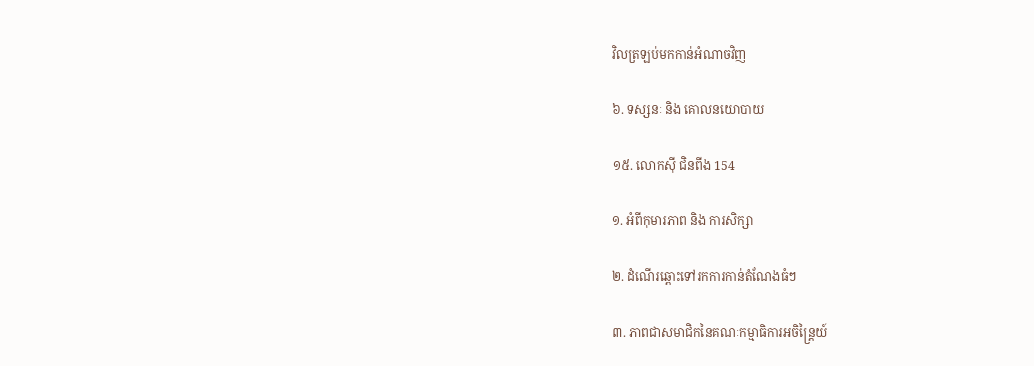វិលត្រឡប់មកកាន់អំណាចវិញ

៦. ទស្សនៈ និង គោលនយោបាយ

១៥. លោកស៊ី ជិនពីង 154

១. អំពីកុមារភាព និង ការសិក្សា

២. ដំណើរឆ្ពោះទៅរកការកាន់តំណែងធំៗ

៣. ភាពជាសមាជិកនៃគណៈកម្មាធិការអចិន្ត្រៃយ៍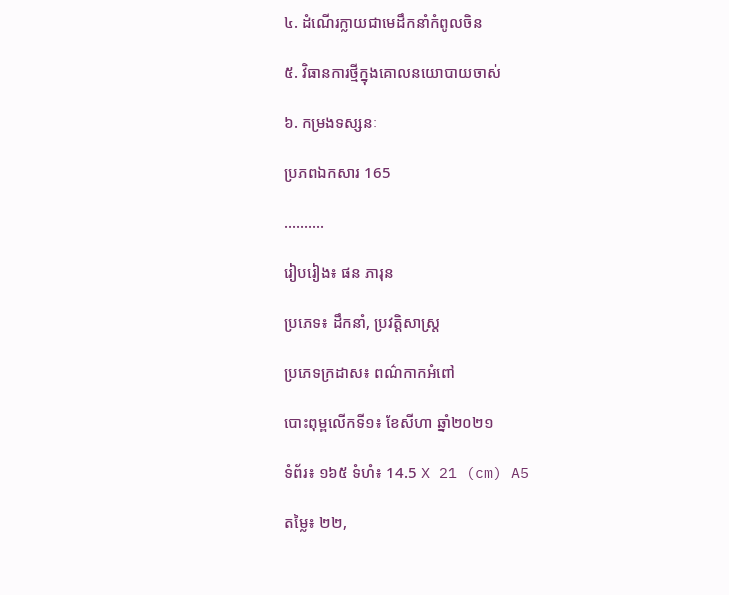៤. ដំណើរក្លាយជាមេដឹកនាំកំពូលចិន

៥. វិធានការថ្មីក្នុងគោលនយោបាយចាស់

៦. កម្រងទស្សនៈ

ប្រភពឯកសារ 165

……….

រៀបរៀង៖ ផន ភារុន

ប្រភេទ៖ ដឹកនាំ, ប្រវត្តិសាស្ត្រ

ប្រភេទក្រដាស៖ ពណ៌កាកអំពៅ

បោះពុម្ពលើកទី១៖ ខែសីហា ឆ្នាំ២០២១

ទំព័រ៖ ១៦៥ ទំហំ៖ 14.5 X 21 (cm) A5

តម្លៃ៖ ២២,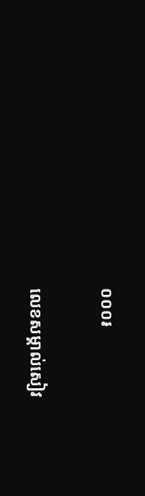០០០៛

លេខសម្គាល់សៀវ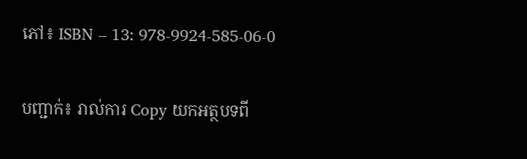ភៅ៖ ISBN – 13: 978-9924-585-06-0

បញ្ជាក់៖ រាល់ការ Copy យកអត្ថបទពី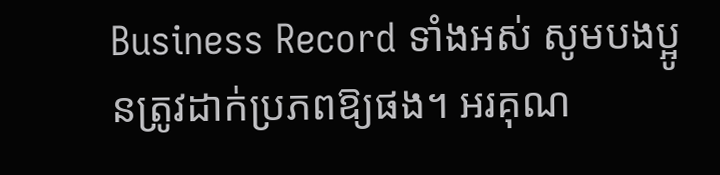Business Record ទាំងអស់ សូមបងប្អូនត្រូវដាក់ប្រភពឱ្យផង។ អរគុណ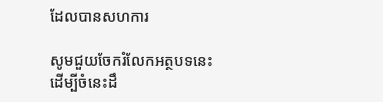ដែលបានសហការ

សូមជួយចែករំលែកអត្ថបទនេះ ដើម្បីចំនេះដឹ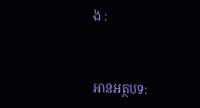ង :



អានអត្ថបទ: